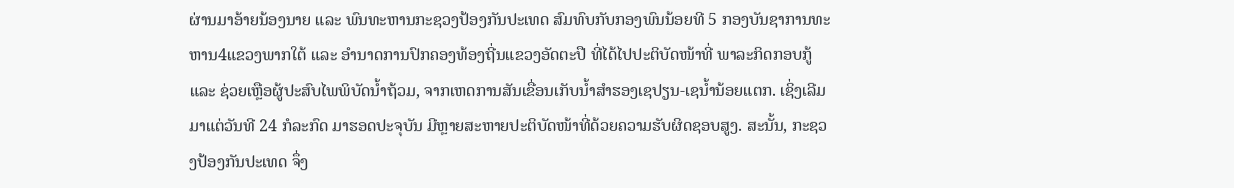ຜ່ານມາອ້າຍນ້ອງນາຍ ແລະ ພົນທະຫານກະຊວງປ້ອງກັນປະເທດ ສົມທົບກັບກອງພົນນ້ອຍທີ 5 ກອງບັນຊາການທະຫານ4ແຂວງພາກໃຕ້ ແລະ ອໍານາດການປົກຄອງທ້ອງຖີ່ນແຂວງອັດຕະປື ທີ່ໄດ້ໄປປະຕິບັດໜ້າທີ່ ພາລະກິດກອບກູ້ ແລະ ຊ່ວຍເຫຼືອຜູ້ປະສົບໄພພິບັດນໍ້າຖ້ວມ, ຈາກເຫດການສັນເຂື່ອນເກັບນໍ້າສໍາຮອງເຊປຽນ-ເຊນໍ້ານ້ອຍແຕກ. ເຊິ່ງເລີມມາແຕ່ວັນທີ 24 ກໍລະກົດ ມາຮອດປະຈຸບັນ ມີຫຼາຍສະຫາຍປະຕິບັດໜ້າທີ່ດ້ວຍຄວາມຮັບຜິດຊອບສູງ. ສະນັ້ນ, ກະຊວງປ້ອງກັນປະເທດ ຈຶ່ງ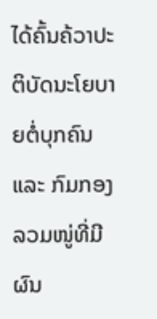ໄດ້ຄົ້ນຄ້ວາປະຕິບັດນະໂຍບາຍຕໍ່ບຸກຄົນ ແລະ ກົມກອງລວມໜູ່ທີ່ມີຜົນ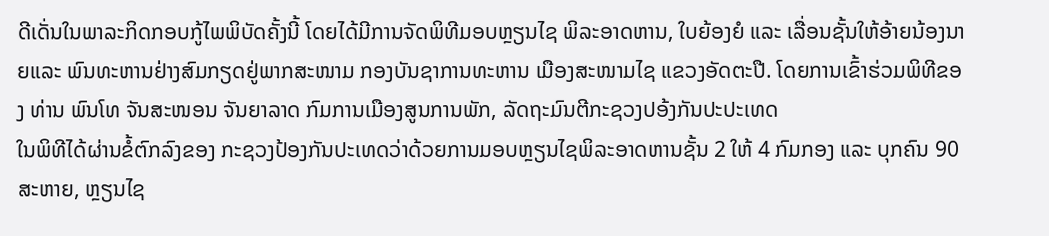ດີເດັ່ນໃນພາລະກິດກອບກູ້ໄພພິບັດຄັ້ງນີ້ ໂດຍໄດ້ມີການຈັດພິທີມອບຫຼຽນໄຊ ພິລະອາດຫານ, ໃບຍ້ອງຍໍ ແລະ ເລື່ອນຊັ້ນໃຫ້ອ້າຍນ້ອງນາຍແລະ ພົນທະຫານຢ່າງສົມກຽດຢູ່ພາກສະໜາມ ກອງບັນຊາການທະຫານ ເມືອງສະໜາມໄຊ ແຂວງອັດຕະປື. ໂດຍການເຂົ້າຮ່ວມພິທີຂອງ ທ່ານ ພົນໂທ ຈັນສະໜອນ ຈັນຍາລາດ ກົມການເມືອງສູນການພັກ, ລັດຖະມົນຕີກະຊວງປອ້ງກັນປະປະເທດ
ໃນພິທີໄດ້ຜ່ານຂໍ້ຕົກລົງຂອງ ກະຊວງປ້ອງກັນປະເທດວ່າດ້ວຍການມອບຫຼຽນໄຊພິລະອາດຫານຊັ້ນ 2 ໃຫ້ 4 ກົມກອງ ແລະ ບຸກຄົນ 90 ສະຫາຍ, ຫຼຽນໄຊ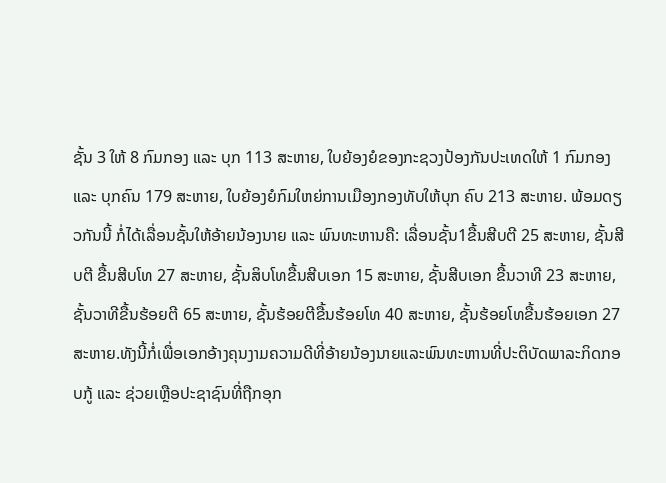ຊັ້ນ 3 ໃຫ້ 8 ກົມກອງ ແລະ ບຸກ 113 ສະຫາຍ, ໃບຍ້ອງຍໍຂອງກະຊວງປ້ອງກັນປະເທດໃຫ້ 1 ກົມກອງ ແລະ ບຸກຄົນ 179 ສະຫາຍ, ໃບຍ້ອງຍໍກົມໃຫຍ່ການເມືອງກອງທັບໃຫ້ບຸກ ຄົບ 213 ສະຫາຍ. ພ້ອມດຽວກັນນີ້ ກໍ່ໄດ້ເລື່ອນຊັ້ນໃຫ້ອ້າຍນ້ອງນາຍ ແລະ ພົນທະຫານຄື: ເລື່ອນຊັ້ນ1ຂື້ນສີບຕີ 25 ສະຫາຍ, ຊັ້ນສີບຕີ ຂື້ນສີບໂທ 27 ສະຫາຍ, ຊັ້ນສິບໂທຂື້ນສີບເອກ 15 ສະຫາຍ, ຊັ້ນສີບເອກ ຂື້ນວາທີ 23 ສະຫາຍ, ຊັ້ນວາທີຂື້ນຮ້ອຍຕີ 65 ສະຫາຍ, ຊັ້ນຮ້ອຍຕີຂື້ນຮ້ອຍໂທ 40 ສະຫາຍ, ຊັ້ນຮ້ອຍໂທຂື້ນຮ້ອຍເອກ 27 ສະຫາຍ.ທັງນີ້ກໍ່ເພື່ອເອກອ້າງຄຸນງາມຄວາມດີທີ່ອ້າຍນ້ອງນາຍແລະພົນທະຫານທີ່ປະຕິບັດພາລະກິດກອບກູ້ ແລະ ຊ່ວຍເຫຼືອປະຊາຊົນທີ່ຖືກອຸກ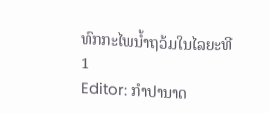ທົກກະໄພນໍ້າຖວ້ມໃນໄລຍະທີ1
Editor: ກຳປານາດ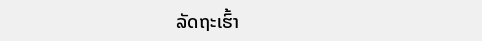ລັດຖະເຮົ້າ